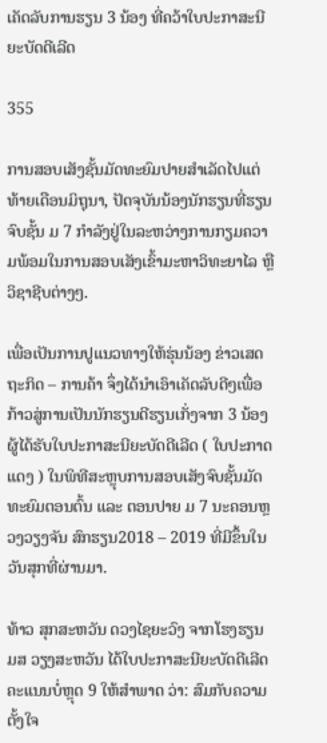ເຄັດລັບການຮຽນ 3 ນ້ອງ ທີ່ຄວ້າໃບປະກາສະນີຍະບັດດີເລີດ

355

ການສອບເສັງຊັ້ນມັດທະຍົມປາຍສຳເລັດໄປແຕ່ທ້າຍເດືອນມິຖຸນາ, ປັດຈຸບັນນ້ອງນັກຮຽນທີ່ຮຽນຈົບຊັ້ນ ມ 7 ກຳລັງຢູ່ໃນລະຫວ່າງການກຽມຄວາມພ້ອມໃນການສອບເສັງເຂົ້າມະຫາວິທະຍາໄລ ຫຼື ວິຊາຊີບຕ່າງໆ.

ເພື່ອເປັນການປູແນວທາງໃຫ້ຮຸ່ນນ້ອງ ຂ່າວເສດຖະກິດ – ການຄ້າ ຈຶ່ງໄດ້ນຳເອົາເຄັດລັບດີໆເພື່ອກ້າວສູ່ການເປັນນັກຮຽນດີຮຽນເກັ່ງຈາກ 3 ນ້ອງຜູ້ໄດ້ຮັບໃບປະກາສະນີຍະບັດດີເລີດ ( ໃບປະກາດແດງ ) ໃນພິທີສະຫຼຸບການສອບເສັງຈົບຊັ້ນມັດທະຍົມຕອນຕົ້ນ ແລະ ຕອນປາຍ ມ 7 ນະຄອນຫຼວງວຽງຈັນ ສົກຮຽນ2018 – 2019 ທີ່ມີຂຶ້ນໃນວັນສຸກທີ່ຜ່ານມາ.

ທ້າວ ສຸກສະຫວັນ ດວງໄຊຍະວົງ ຈາກໂຮງຮຽນ ມສ ວຽງສະຫວັນ ໄດ້ໃບປະກາສະນີຍະບັດດີເລີດ ຄະແນນບໍ່ຫຼຸດ 9 ໃຫ້ສໍາພາດ ວ່າ: ສົມກັບຄວາມຕັ້ງໃຈ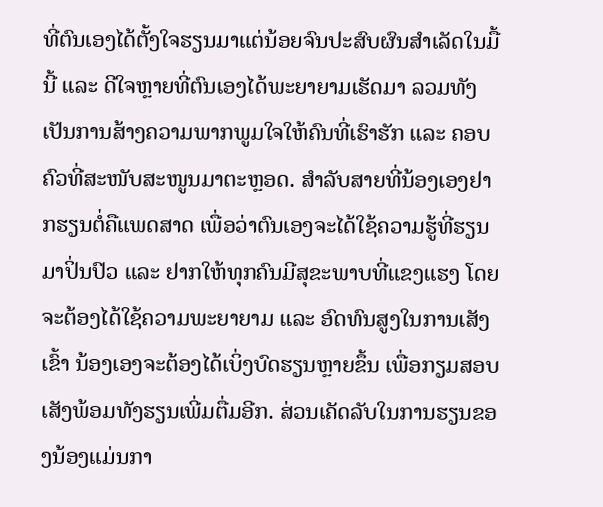ທີ່ຕົນເອງໄດ້ຕັ້ງໃຈຮຽນມາແຕ່ນ້ອຍຈົນປະສົບຜົນສໍາເລັດໃນມື້ນີ້ ແລະ ດີໃຈຫຼາຍທີ່ຕົນເອງໄດ້ພະຍາຍາມເຮັດມາ ລວມທັງເປັນການສ້າງຄວາມພາກພູມໃຈໃຫ້ຄົນທີ່ເຮົາຮັກ ແລະ ຄອບຄົວທີ່ສະໜັບສະໜູນມາຕະຫຼອດ. ສໍາລັບສາຍທີ່ນ້ອງເອງຢາກຮຽນຕໍ່ຄືແພດສາດ ເພື່ອວ່າຕົນເອງຈະໄດ້ໃຊ້ຄວາມຮູ້ທີ່ຮຽນມາປິ່ນປົວ ແລະ ຢາກໃຫ້ທຸກຄົນມີສຸຂະພາບທີ່ແຂງແຮງ ໂດຍຈະຕ້ອງໄດ້ໃຊ້ຄວາມພະຍາຍາມ ແລະ ອົດທົນສູງໃນການເສັງເຂົ້າ ນ້ອງເອງຈະຕ້ອງໄດ້ເບິ່ງບົດຮຽນຫຼາຍຂຶ້ນ ເພື່ອກຽມສອບເສັງພ້ອມທັງຮຽນເພີ່ມຕື່ມອີກ. ສ່ວນເຄັດລັບໃນການຮຽນຂອງນ້ອງແມ່ນກາ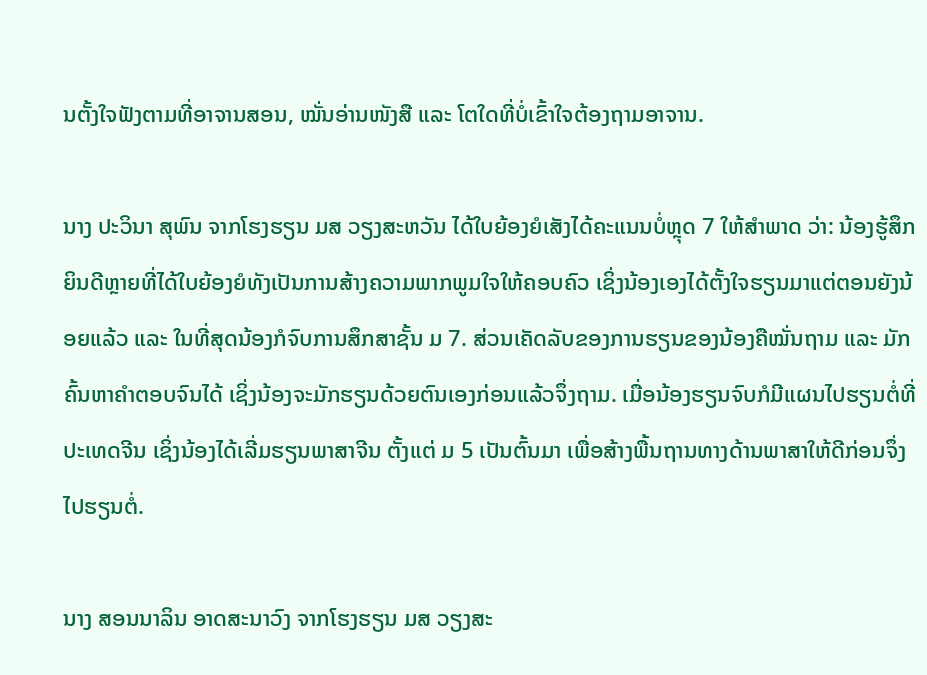ນຕັ້ງໃຈຟັງຕາມທີ່ອາຈານສອນ, ໝັ່ນອ່ານໜັງສື ແລະ ໂຕໃດທີ່ບໍ່ເຂົ້າໃຈຕ້ອງຖາມອາຈານ.

ນາງ ປະວິນາ ສຸພົນ ຈາກໂຮງຮຽນ ມສ ວຽງສະຫວັນ ໄດ້ໃບຍ້ອງຍໍເສັງໄດ້ຄະແນນບໍ່ຫຼຸດ 7 ໃຫ້ສໍາພາດ ວ່າ: ນ້ອງຮູ້ສຶກຍິນດີຫຼາຍທີ່ໄດ້ໃບຍ້ອງຍໍທັງເປັນການສ້າງຄວາມພາກພູມໃຈໃຫ້ຄອບຄົວ ເຊິ່ງນ້ອງເອງໄດ້ຕັ້ງໃຈຮຽນມາແຕ່ຕອນຍັງນ້ອຍແລ້ວ ແລະ ໃນທີ່ສຸດນ້ອງກໍຈົບການສຶກສາຊັ້ນ ມ 7. ສ່ວນເຄັດລັບຂອງການຮຽນຂອງນ້ອງຄືໝັ່ນຖາມ ແລະ ມັກຄົ້ນຫາຄໍາຕອບຈົນໄດ້ ເຊິ່ງນ້ອງຈະມັກຮຽນດ້ວຍຕົນເອງກ່ອນແລ້ວຈຶ່ງຖາມ. ເມື່ອນ້ອງຮຽນຈົບກໍມີແຜນໄປຮຽນຕໍ່ທີ່ປະເທດຈີນ ເຊິ່ງນ້ອງໄດ້ເລີ່ມຮຽນພາສາຈີນ ຕັ້ງແຕ່ ມ 5 ເປັນຕົ້ນມາ ເພື່ອສ້າງພື້ນຖານທາງດ້ານພາສາໃຫ້ດີກ່ອນຈຶ່ງໄປຮຽນຕໍ່.

ນາງ ສອນນາລິນ ອາດສະນາວົງ ຈາກໂຮງຮຽນ ມສ ວຽງສະ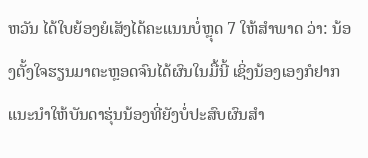ຫວັນ ໄດ້ໃບຍ້ອງຍໍເສັງໄດ້ຄະແນນບໍ່ຫຼຸດ 7 ໃຫ້ສໍາພາດ ວ່າ: ນ້ອງຕັ້ງໃຈຮຽນມາຕະຫຼອດຈົນໄດ້ຜົນໃນມື້ນີ້ ເຊິ່ງນ້ອງເອງກໍຢາກແນະນໍາໃຫ້ບັນດາຮຸ່ນນ້ອງທີ່ຍັງບໍ່ປະສົບຜົນສຳ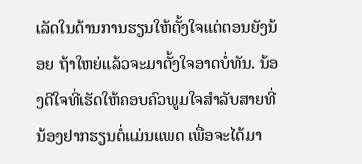ເລັດໃນດ້ານການຮຽນໃຫ້ຕັ້ງໃຈແຕ່ຕອນຍັງນ້ອຍ ຖ້າໃຫຍ່ແລ້ວຈະມາຕັ້ງໃຈອາດບໍ່ທັນ. ນ້ອງດີໃຈທີ່ເຮັດໃຫ້ຄອບຄົວພູມໃຈສໍາລັບສາຍທີ່ນ້ອງຢາກຮຽນຕໍ່ແມ່ນແພດ ເພື່ອຈະໄດ້ມາ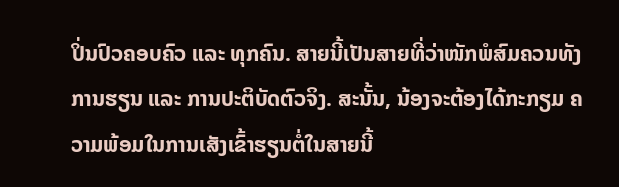ປິ່ນປົວຄອບຄົວ ແລະ ທຸກຄົນ. ສາຍນີ້ເປັນສາຍທີ່ວ່າໜັກພໍສົມຄວນທັງການຮຽນ ແລະ ການປະຕິບັດຕົວຈິງ. ສະນັ້ນ, ນ້ອງຈະຕ້ອງໄດ້ກະກຽມ ຄວາມພ້ອມໃນການເສັງເຂົ້າຮຽນຕໍ່ໃນສາຍນີ້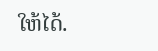ໃຫ້ໄດ້.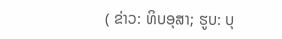( ຂ່າວ: ທິບອຸສາ; ຮູບ: ບຸ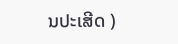ນປະເສີດ )